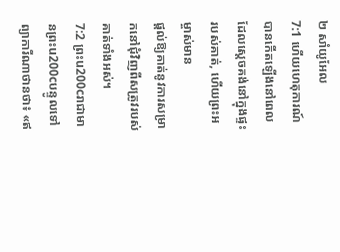២ សាំយូអែល
7:1 ហើយហេតុការណ៍បានកើតឡើងនៅពេលដែលស្ដេចគង់នៅក្នុងផ្ទះរបស់គាត់, ហើយព្រះអម្ចាស់មាន
ផ្តល់ឱ្យគាត់នូវការសម្រាកនៅជុំវិញពីសត្រូវរបស់គាត់ទាំងអស់។
7:2 ព្រះu200cរាជាមានព្រះu200cបន្ទូលទៅព្យាការីណាថានថា៖ «ឥ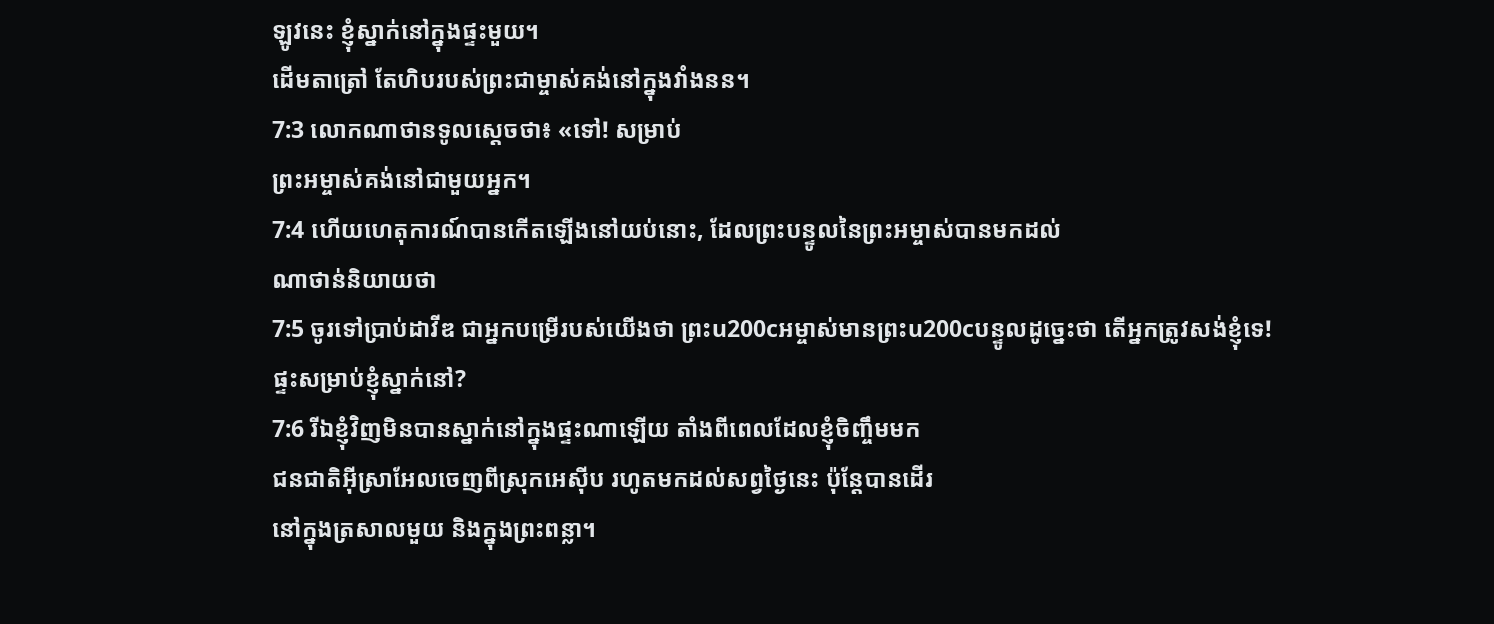ឡូវនេះ ខ្ញុំស្នាក់នៅក្នុងផ្ទះមួយ។
ដើមតាត្រៅ តែហិបរបស់ព្រះជាម្ចាស់គង់នៅក្នុងវាំងនន។
7:3 លោកណាថានទូលស្ដេចថា៖ «ទៅ! សម្រាប់
ព្រះអម្ចាស់គង់នៅជាមួយអ្នក។
7:4 ហើយហេតុការណ៍បានកើតឡើងនៅយប់នោះ, ដែលព្រះបន្ទូលនៃព្រះអម្ចាស់បានមកដល់
ណាថាន់និយាយថា
7:5 ចូរទៅប្រាប់ដាវីឌ ជាអ្នកបម្រើរបស់យើងថា ព្រះu200cអម្ចាស់មានព្រះu200cបន្ទូលដូច្នេះថា តើអ្នកត្រូវសង់ខ្ញុំទេ!
ផ្ទះសម្រាប់ខ្ញុំស្នាក់នៅ?
7:6 រីឯខ្ញុំវិញមិនបានស្នាក់នៅក្នុងផ្ទះណាឡើយ តាំងពីពេលដែលខ្ញុំចិញ្ចឹមមក
ជនជាតិអ៊ីស្រាអែលចេញពីស្រុកអេស៊ីប រហូតមកដល់សព្វថ្ងៃនេះ ប៉ុន្តែបានដើរ
នៅក្នុងត្រសាលមួយ និងក្នុងព្រះពន្លា។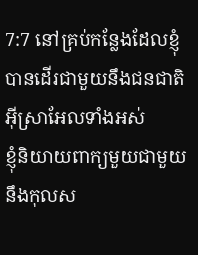7:7 នៅគ្រប់កន្លែងដែលខ្ញុំបានដើរជាមួយនឹងជនជាតិអ៊ីស្រាអែលទាំងអស់
ខ្ញុំនិយាយពាក្យមួយជាមួយនឹងកុលស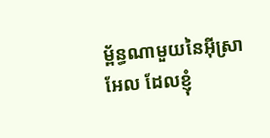ម្ព័ន្ធណាមួយនៃអ៊ីស្រាអែល ដែលខ្ញុំ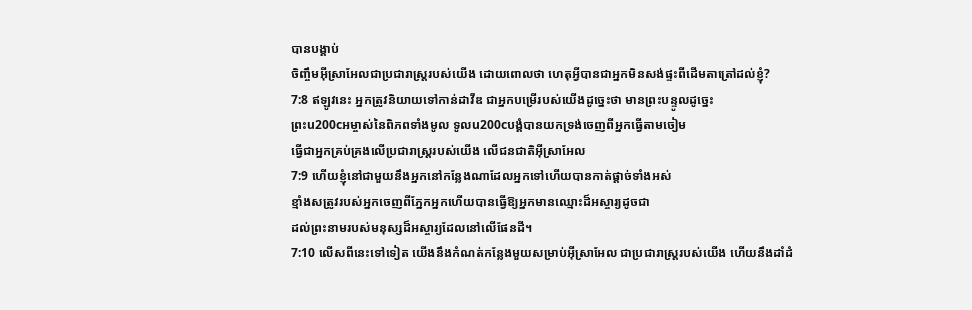បានបង្គាប់
ចិញ្ចឹមអ៊ីស្រាអែលជាប្រជារាស្ត្ររបស់យើង ដោយពោលថា ហេតុអ្វីបានជាអ្នកមិនសង់ផ្ទះពីដើមតាត្រៅដល់ខ្ញុំ?
7:8 ឥឡូវនេះ អ្នកត្រូវនិយាយទៅកាន់ដាវីឌ ជាអ្នកបម្រើរបស់យើងដូច្នេះថា មានព្រះបន្ទូលដូច្នេះ
ព្រះu200cអម្ចាស់នៃពិភពទាំងមូល ទូលu200cបង្គំបានយកទ្រង់ចេញពីអ្នកធ្វើតាមចៀម
ធ្វើជាអ្នកគ្រប់គ្រងលើប្រជារាស្ត្ររបស់យើង លើជនជាតិអ៊ីស្រាអែល
7:9 ហើយខ្ញុំនៅជាមួយនឹងអ្នកនៅកន្លែងណាដែលអ្នកទៅហើយបានកាត់ផ្តាច់ទាំងអស់
ខ្មាំងសត្រូវរបស់អ្នកចេញពីភ្នែកអ្នកហើយបានធ្វើឱ្យអ្នកមានឈ្មោះដ៏អស្ចារ្យដូចជា
ដល់ព្រះនាមរបស់មនុស្សដ៏អស្ចារ្យដែលនៅលើផែនដី។
7:10 លើសពីនេះទៅទៀត យើងនឹងកំណត់កន្លែងមួយសម្រាប់អ៊ីស្រាអែល ជាប្រជារាស្ត្ររបស់យើង ហើយនឹងដាំដំ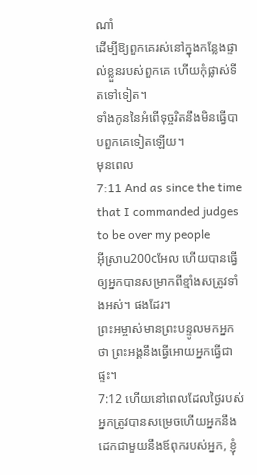ណាំ
ដើម្បីឱ្យពួកគេរស់នៅក្នុងកន្លែងផ្ទាល់ខ្លួនរបស់ពួកគេ ហើយកុំផ្លាស់ទីតទៅទៀត។
ទាំងកូននៃអំពើទុច្ចរិតនឹងមិនធ្វើបាបពួកគេទៀតឡើយ។
មុនពេល
7:11 And as since the time that I commanded judges to be over my people
អ៊ីស្រាu200cអែល ហើយបានធ្វើឲ្យអ្នកបានសម្រាកពីខ្មាំងសត្រូវទាំងអស់។ ផងដែរ។
ព្រះអម្ចាស់មានព្រះបន្ទូលមកអ្នកថា ព្រះអង្គនឹងធ្វើអោយអ្នកធ្វើជាផ្ទះ។
7:12 ហើយនៅពេលដែលថ្ងៃរបស់អ្នកត្រូវបានសម្រេចហើយអ្នកនឹងដេកជាមួយនឹងឪពុករបស់អ្នក, ខ្ញុំ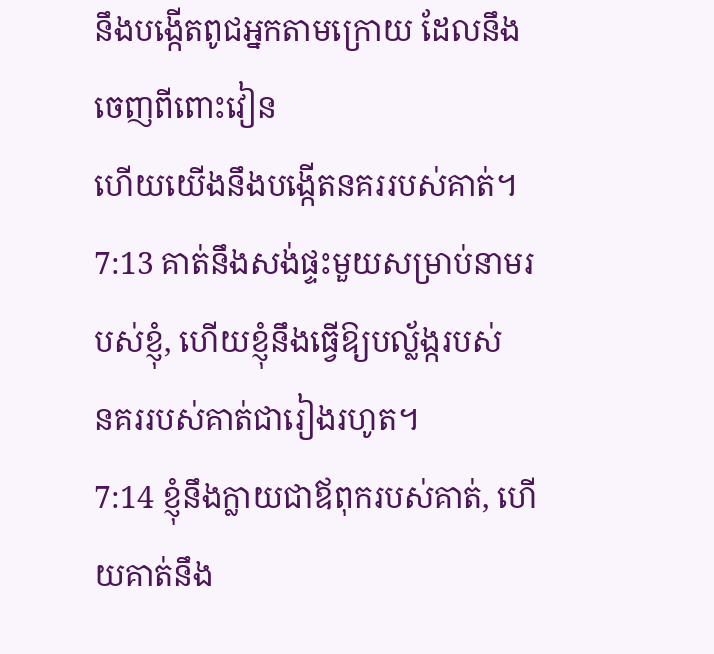នឹងបង្កើតពូជអ្នកតាមក្រោយ ដែលនឹងចេញពីពោះវៀន
ហើយយើងនឹងបង្កើតនគររបស់គាត់។
7:13 គាត់នឹងសង់ផ្ទះមួយសម្រាប់នាមរបស់ខ្ញុំ, ហើយខ្ញុំនឹងធ្វើឱ្យបល្ល័ង្ករបស់
នគររបស់គាត់ជារៀងរហូត។
7:14 ខ្ញុំនឹងក្លាយជាឪពុករបស់គាត់, ហើយគាត់នឹង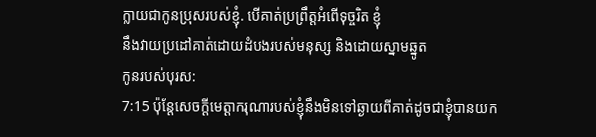ក្លាយជាកូនប្រុសរបស់ខ្ញុំ. បើគាត់ប្រព្រឹត្តអំពើទុច្ចរិត ខ្ញុំ
នឹងវាយប្រដៅគាត់ដោយដំបងរបស់មនុស្ស និងដោយស្នាមឆ្នូត
កូនរបស់បុរស:
7:15 ប៉ុន្តែសេចក្ដីមេត្តាករុណារបស់ខ្ញុំនឹងមិនទៅឆ្ងាយពីគាត់ដូចជាខ្ញុំបានយក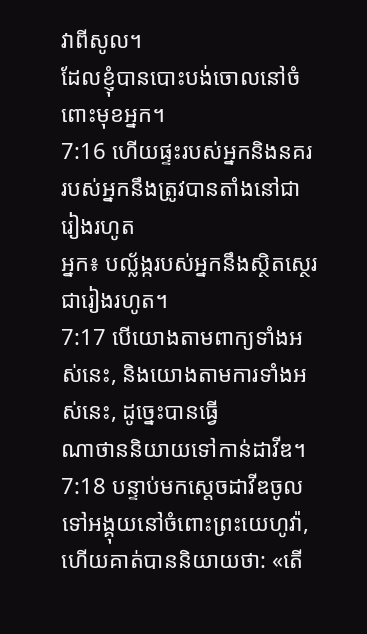វាពីសូល។
ដែលខ្ញុំបានបោះបង់ចោលនៅចំពោះមុខអ្នក។
7:16 ហើយផ្ទះរបស់អ្នកនិងនគររបស់អ្នកនឹងត្រូវបានតាំងនៅជារៀងរហូត
អ្នក៖ បល្ល័ង្ករបស់អ្នកនឹងស្ថិតស្ថេរជារៀងរហូត។
7:17 បើយោងតាមពាក្យទាំងអស់នេះ, និងយោងតាមការទាំងអស់នេះ, ដូច្នេះបានធ្វើ
ណាថាននិយាយទៅកាន់ដាវីឌ។
7:18 បន្ទាប់មកស្ដេចដាវីឌចូលទៅអង្គុយនៅចំពោះព្រះយេហូវ៉ា, ហើយគាត់បាននិយាយថា: «តើ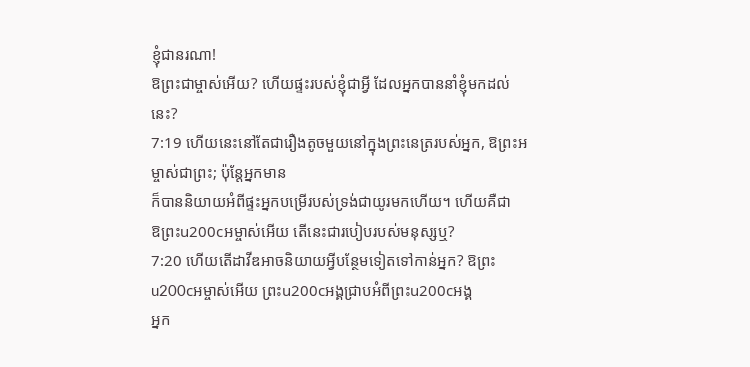ខ្ញុំជានរណា!
ឱព្រះជាម្ចាស់អើយ? ហើយផ្ទះរបស់ខ្ញុំជាអ្វី ដែលអ្នកបាននាំខ្ញុំមកដល់នេះ?
7:19 ហើយនេះនៅតែជារឿងតូចមួយនៅក្នុងព្រះនេត្ររបស់អ្នក, ឱព្រះអម្ចាស់ជាព្រះ; ប៉ុន្តែអ្នកមាន
ក៏បាននិយាយអំពីផ្ទះអ្នកបម្រើរបស់ទ្រង់ជាយូរមកហើយ។ ហើយគឺជា
ឱព្រះu200cអម្ចាស់អើយ តើនេះជារបៀបរបស់មនុស្សឬ?
7:20 ហើយតើដាវីឌអាចនិយាយអ្វីបន្ថែមទៀតទៅកាន់អ្នក? ឱព្រះu200cអម្ចាស់អើយ ព្រះu200cអង្គជ្រាបអំពីព្រះu200cអង្គ
អ្នក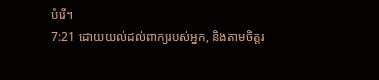បំរើ។
7:21 ដោយយល់ដល់ពាក្យរបស់អ្នក, និងតាមចិត្តរ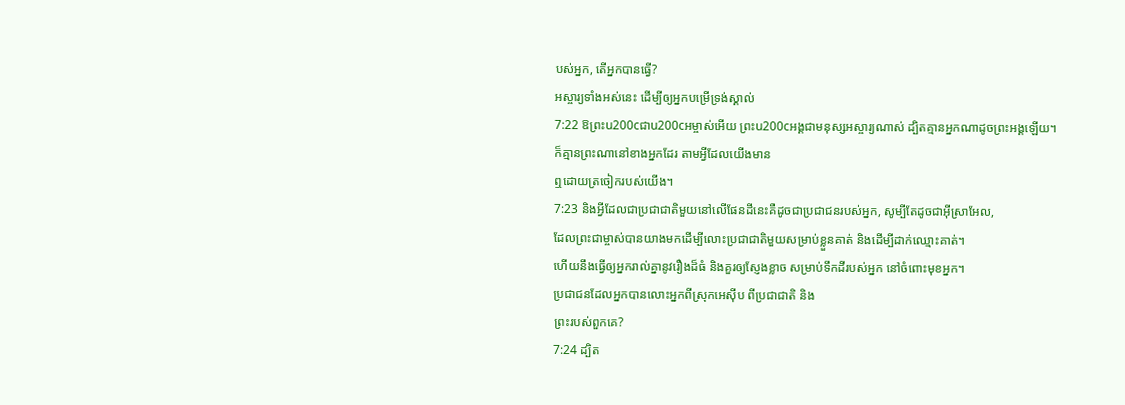បស់អ្នក, តើអ្នកបានធ្វើ?
អស្ចារ្យទាំងអស់នេះ ដើម្បីឲ្យអ្នកបម្រើទ្រង់ស្គាល់
7:22 ឱព្រះu200cជាu200cអម្ចាស់អើយ ព្រះu200cអង្គជាមនុស្សអស្ចារ្យណាស់ ដ្បិតគ្មានអ្នកណាដូចព្រះអង្គឡើយ។
ក៏គ្មានព្រះណានៅខាងអ្នកដែរ តាមអ្វីដែលយើងមាន
ឮដោយត្រចៀករបស់យើង។
7:23 និងអ្វីដែលជាប្រជាជាតិមួយនៅលើផែនដីនេះគឺដូចជាប្រជាជនរបស់អ្នក, សូម្បីតែដូចជាអ៊ីស្រាអែល,
ដែលព្រះជាម្ចាស់បានយាងមកដើម្បីលោះប្រជាជាតិមួយសម្រាប់ខ្លួនគាត់ និងដើម្បីដាក់ឈ្មោះគាត់។
ហើយនឹងធ្វើឲ្យអ្នករាល់គ្នានូវរឿងដ៏ធំ និងគួរឲ្យស្ញែងខ្លាច សម្រាប់ទឹកដីរបស់អ្នក នៅចំពោះមុខអ្នក។
ប្រជាជនដែលអ្នកបានលោះអ្នកពីស្រុកអេស៊ីប ពីប្រជាជាតិ និង
ព្រះរបស់ពួកគេ?
7:24 ដ្បិត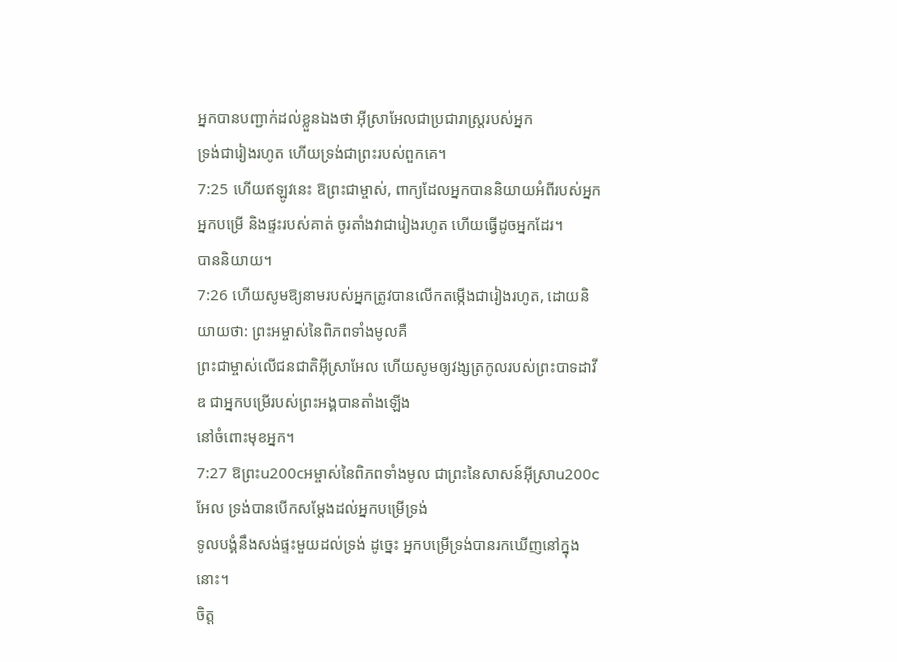អ្នកបានបញ្ជាក់ដល់ខ្លួនឯងថា អ៊ីស្រាអែលជាប្រជារាស្ត្ររបស់អ្នក
ទ្រង់ជារៀងរហូត ហើយទ្រង់ជាព្រះរបស់ពួកគេ។
7:25 ហើយឥឡូវនេះ ឱព្រះជាម្ចាស់, ពាក្យដែលអ្នកបាននិយាយអំពីរបស់អ្នក
អ្នកបម្រើ និងផ្ទះរបស់គាត់ ចូរតាំងវាជារៀងរហូត ហើយធ្វើដូចអ្នកដែរ។
បាននិយាយ។
7:26 ហើយសូមឱ្យនាមរបស់អ្នកត្រូវបានលើកតម្កើងជារៀងរហូត, ដោយនិយាយថា: ព្រះអម្ចាស់នៃពិភពទាំងមូលគឺ
ព្រះជាម្ចាស់លើជនជាតិអ៊ីស្រាអែល ហើយសូមឲ្យវង្សត្រកូលរបស់ព្រះបាទដាវីឌ ជាអ្នកបម្រើរបស់ព្រះអង្គបានតាំងឡើង
នៅចំពោះមុខអ្នក។
7:27 ឱព្រះu200cអម្ចាស់នៃពិភពទាំងមូល ជាព្រះនៃសាសន៍អ៊ីស្រាu200cអែល ទ្រង់បានបើកសម្ដែងដល់អ្នកបម្រើទ្រង់
ទូលបង្គំនឹងសង់ផ្ទះមួយដល់ទ្រង់ ដូច្នេះ អ្នកបម្រើទ្រង់បានរកឃើញនៅក្នុងនោះ។
ចិត្ត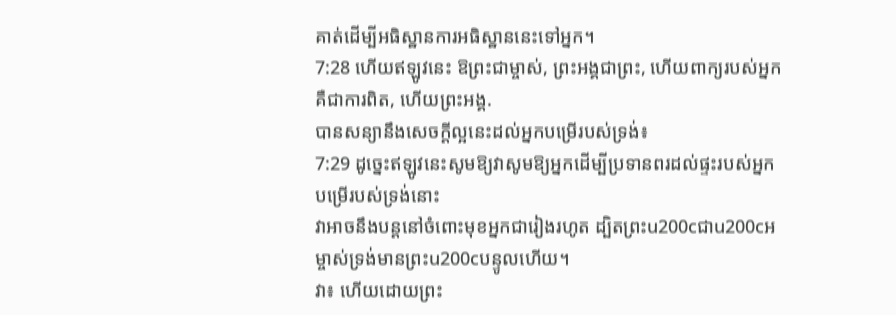គាត់ដើម្បីអធិស្ឋានការអធិស្ឋាននេះទៅអ្នក។
7:28 ហើយឥឡូវនេះ ឱព្រះជាម្ចាស់, ព្រះអង្គជាព្រះ, ហើយពាក្យរបស់អ្នកគឺជាការពិត, ហើយព្រះអង្គ.
បានសន្យានឹងសេចក្ដីល្អនេះដល់អ្នកបម្រើរបស់ទ្រង់៖
7:29 ដូច្នេះឥឡូវនេះសូមឱ្យវាសូមឱ្យអ្នកដើម្បីប្រទានពរដល់ផ្ទះរបស់អ្នកបម្រើរបស់ទ្រង់នោះ
វាអាចនឹងបន្តនៅចំពោះមុខអ្នកជារៀងរហូត ដ្បិតព្រះu200cជាu200cអម្ចាស់ទ្រង់មានព្រះu200cបន្ទូលហើយ។
វា៖ ហើយដោយព្រះ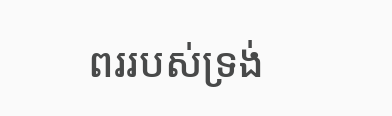ពររបស់ទ្រង់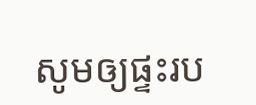សូមឲ្យផ្ទះរប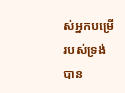ស់អ្នកបម្រើរបស់ទ្រង់បាន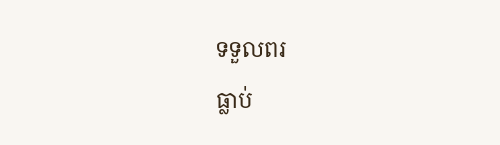ទទួលពរ
ធ្លាប់